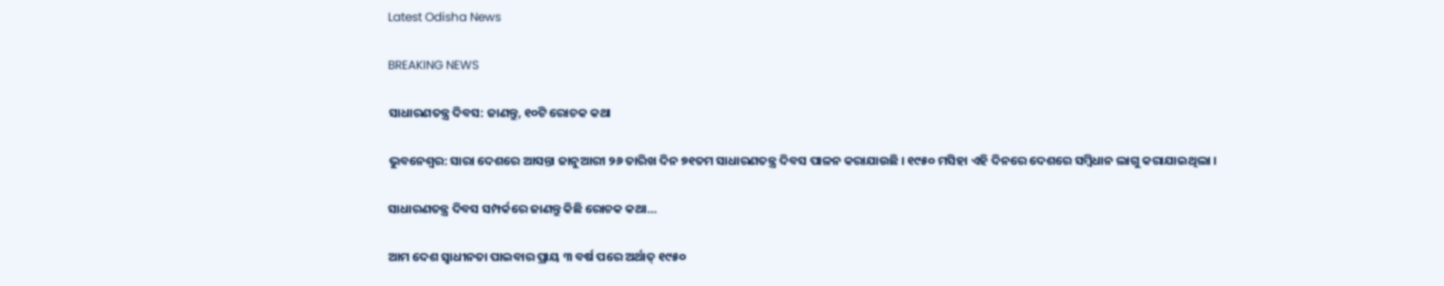Latest Odisha News

BREAKING NEWS

ସାଧାରଣତନ୍ତ୍ର ଦିବସ: ଜାଣନ୍ତୁ, ୧୦ଟି ରୋଚକ କଥା

ଭୁବନେଶ୍ୱର: ସାରା ଦେଶରେ ଆସନ୍ତା ଜାନୁଆରୀ ୨୬ ତାରିଖ ଦିନ ୭୧ତମ ସାଧାରଣତନ୍ତ୍ର ଦିବସ ପାଳନ କରାଯାଉଛି । ୧୯୫୦ ମସିହା ଏହି ଦିନରେ ଦେଶରେ ସମ୍ବିଧାନ ଲାଗୁ କରାଯାଇଥିଲା ।

ସାଧାରଣତନ୍ତ୍ର ଦିବସ ସମ୍ପର୍କରେ ଜାଣନ୍ତୁ କିଛି ରୋଚକ କଥା…

ଆମ ଦେଶ ସ୍ୱାଧୀନତା ପାଇବାର ପ୍ରାୟ ୩ ବର୍ଷ ପରେ ଅର୍ଥାତ୍ ୧୯୫୦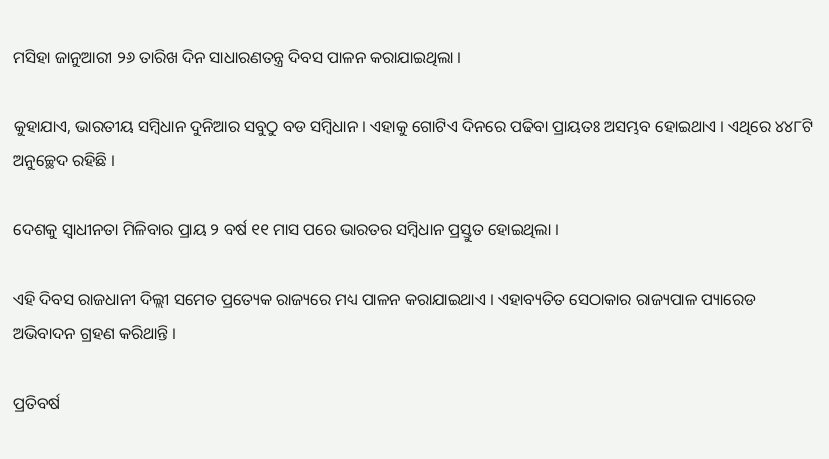ମସିହା ଜାନୁଆରୀ ୨୬ ତାରିଖ ଦିନ ସାଧାରଣତନ୍ତ୍ର ଦିବସ ପାଳନ କରାଯାଇଥିଲା ।

କୁହାଯାଏ, ଭାରତୀୟ ସମ୍ବିଧାନ ଦୁନିଆର ସବୁଠୁ ବଡ ସମ୍ବିଧାନ । ଏହାକୁ ଗୋଟିଏ ଦିନରେ ପଢିବା ପ୍ରାୟତଃ ଅସମ୍ଭବ ହୋଇଥାଏ । ଏଥିରେ ୪୪୮ଟି ଅନୁଚ୍ଛେଦ ରହିଛି ।

ଦେଶକୁ ସ୍ୱାଧୀନତା ମିଳିବାର ପ୍ରାୟ ୨ ବର୍ଷ ୧୧ ମାସ ପରେ ଭାରତର ସମ୍ବିଧାନ ପ୍ରସ୍ତୁତ ହୋଇଥିଲା ।

ଏହି ଦିବସ ରାଜଧାନୀ ଦିଲ୍ଲୀ ସମେତ ପ୍ରତ୍ୟେକ ରାଜ୍ୟରେ ମଧ୍ୟ ପାଳନ କରାଯାଇଥାଏ । ଏହାବ୍ୟତିତ ସେଠାକାର ରାଜ୍ୟପାଳ ପ୍ୟାରେଡ ଅଭିବାଦନ ଗ୍ରହଣ କରିଥାନ୍ତି ।

ପ୍ରତିବର୍ଷ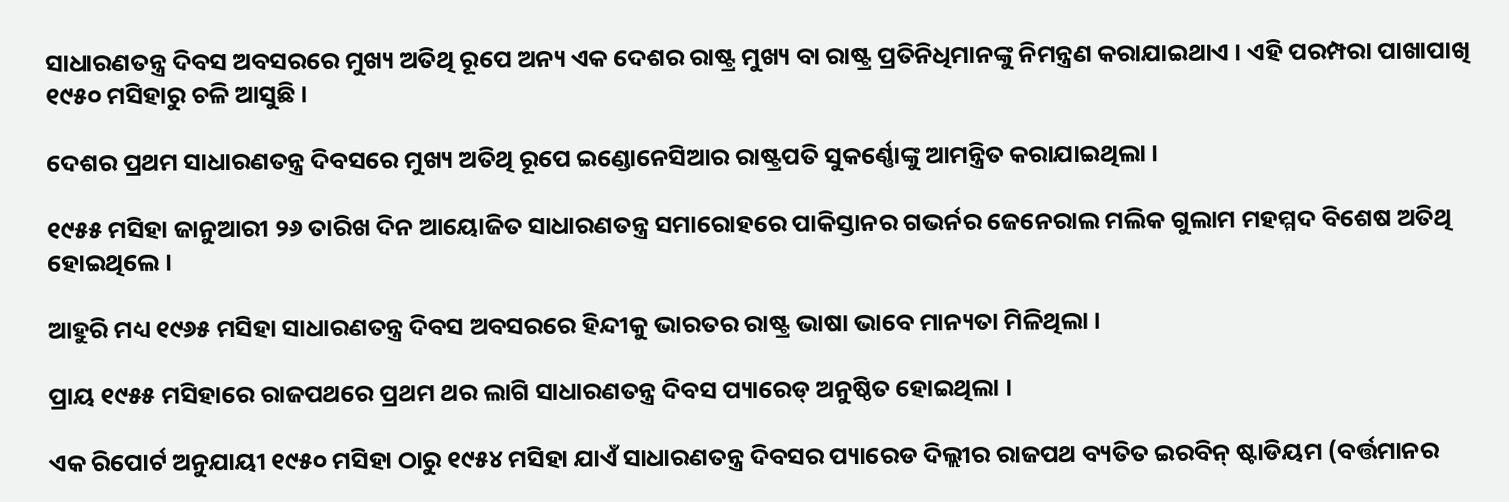ସାଧାରଣତନ୍ତ୍ର ଦିବସ ଅବସରରେ ମୁଖ୍ୟ ଅତିଥି ରୂପେ ଅନ୍ୟ ଏକ ଦେଶର ରାଷ୍ଟ୍ର ମୁଖ୍ୟ ବା ରାଷ୍ଟ୍ର ପ୍ରତିନିଧିମାନଙ୍କୁ ନିମନ୍ତ୍ରଣ କରାଯାଇଥାଏ । ଏହି ପରମ୍ପରା ପାଖାପାଖି ୧୯୫୦ ମସିହାରୁ ଚଳି ଆସୁଛି ।

ଦେଶର ପ୍ରଥମ ସାଧାରଣତନ୍ତ୍ର ଦିବସରେ ମୁଖ୍ୟ ଅତିଥି ରୂପେ ଇଣ୍ଡୋନେସିଆର ରାଷ୍ଟ୍ରପତି ସୁକର୍ଣ୍ଣୋଙ୍କୁ ଆମନ୍ତ୍ରିତ କରାଯାଇଥିଲା ।

୧୯୫୫ ମସିହା ଜାନୁଆରୀ ୨୬ ତାରିଖ ଦିନ ଆୟୋଜିତ ସାଧାରଣତନ୍ତ୍ର ସମାରୋହରେ ପାକିସ୍ତାନର ଗଭର୍ନର ଜେନେରାଲ ମଲିକ ଗୁଲାମ ମହମ୍ମଦ ବିଶେଷ ଅତିଥି ହୋଇଥିଲେ ।

ଆହୁରି ମଧ୍ୟ ୧୯୬୫ ମସିହା ସାଧାରଣତନ୍ତ୍ର ଦିବସ ଅବସରରେ ହିନ୍ଦୀକୁ ଭାରତର ରାଷ୍ଟ୍ର ଭାଷା ଭାବେ ମାନ୍ୟତା ମିଳିଥିଲା ।

ପ୍ରାୟ ୧୯୫୫ ମସିହାରେ ରାଜପଥରେ ପ୍ରଥମ ଥର ଲାଗି ସାଧାରଣତନ୍ତ୍ର ଦିବସ ପ୍ୟାରେଡ୍ ଅନୁଷ୍ଠିତ ହୋଇଥିଲା ।

ଏକ ରିପୋର୍ଟ ଅନୁଯାୟୀ ୧୯୫୦ ମସିହା ଠାରୁ ୧୯୫୪ ମସିହା ଯାଏଁ ସାଧାରଣତନ୍ତ୍ର ଦିବସର ପ୍ୟାରେଡ ଦିଲ୍ଲୀର ରାଜପଥ ବ୍ୟତିତ ଇରବିନ୍ ଷ୍ଟାଡିୟମ (ବର୍ତ୍ତମାନର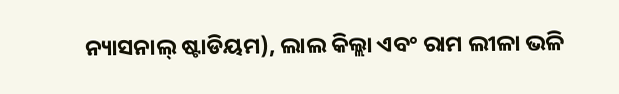ନ୍ୟାସନାଲ୍ ଷ୍ଟାଡିୟମ), ଲାଲ କିଲ୍ଲା ଏବଂ ରାମ ଲୀଳା ଭଳି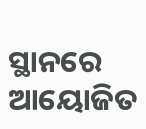ସ୍ଥାନରେ ଆୟୋଜିତ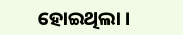ହୋଇଥିଲା ।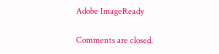Adobe ImageReady

Comments are closed.